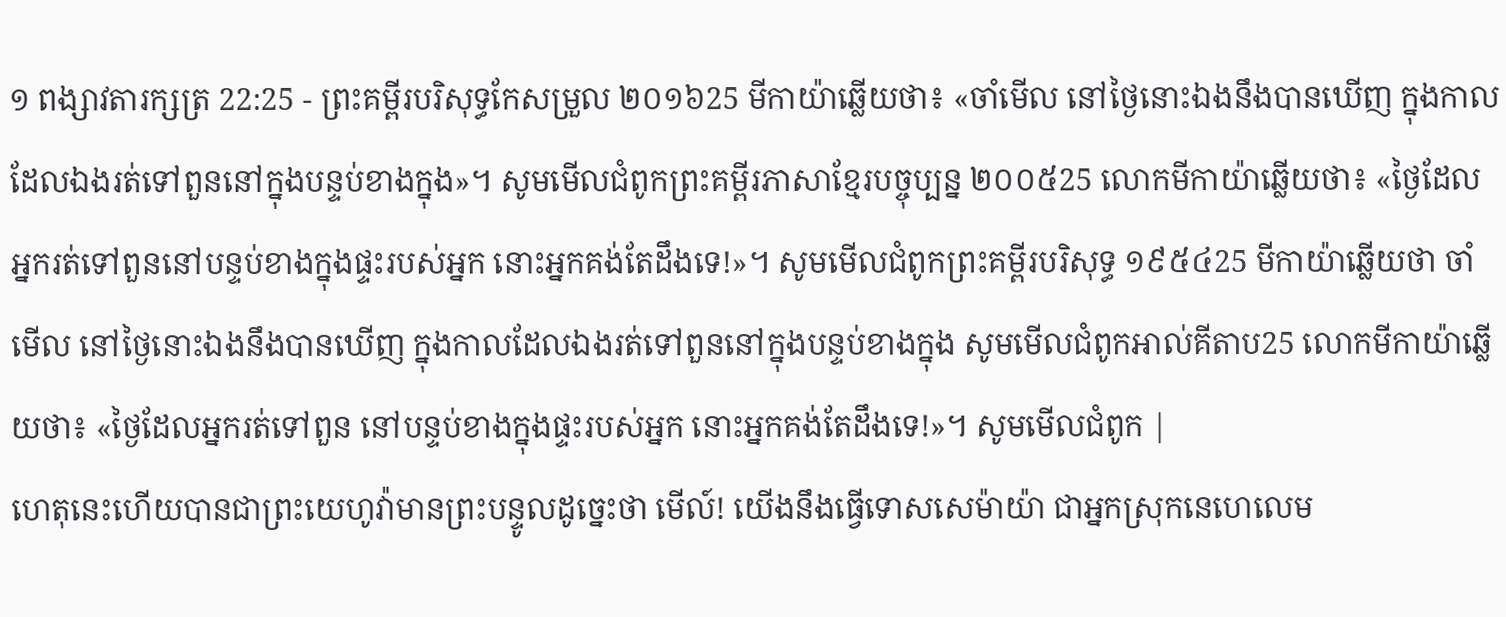១ ពង្សាវតារក្សត្រ 22:25 - ព្រះគម្ពីរបរិសុទ្ធកែសម្រួល ២០១៦25 មីកាយ៉ាឆ្លើយថា៖ «ចាំមើល នៅថ្ងៃនោះឯងនឹងបានឃើញ ក្នុងកាលដែលឯងរត់ទៅពួននៅក្នុងបន្ទប់ខាងក្នុង»។ សូមមើលជំពូកព្រះគម្ពីរភាសាខ្មែរបច្ចុប្បន្ន ២០០៥25 លោកមីកាយ៉ាឆ្លើយថា៖ «ថ្ងៃដែលអ្នករត់ទៅពួននៅបន្ទប់ខាងក្នុងផ្ទះរបស់អ្នក នោះអ្នកគង់តែដឹងទេ!»។ សូមមើលជំពូកព្រះគម្ពីរបរិសុទ្ធ ១៩៥៤25 មីកាយ៉ាឆ្លើយថា ចាំមើល នៅថ្ងៃនោះឯងនឹងបានឃើញ ក្នុងកាលដែលឯងរត់ទៅពួននៅក្នុងបន្ទប់ខាងក្នុង សូមមើលជំពូកអាល់គីតាប25 លោកមីកាយ៉ាឆ្លើយថា៖ «ថ្ងៃដែលអ្នករត់ទៅពួន នៅបន្ទប់ខាងក្នុងផ្ទះរបស់អ្នក នោះអ្នកគង់តែដឹងទេ!»។ សូមមើលជំពូក |
ហេតុនេះហើយបានជាព្រះយេហូវ៉ាមានព្រះបន្ទូលដូច្នេះថា មើល៍! យើងនឹងធ្វើទោសសេម៉ាយ៉ា ជាអ្នកស្រុកនេហេលេម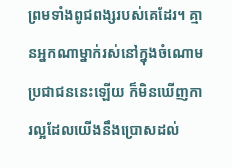ព្រមទាំងពូជពង្សរបស់គេដែរ។ គ្មានអ្នកណាម្នាក់រស់នៅក្នុងចំណោមប្រជាជននេះឡើយ ក៏មិនឃើញការល្អដែលយើងនឹងប្រោសដល់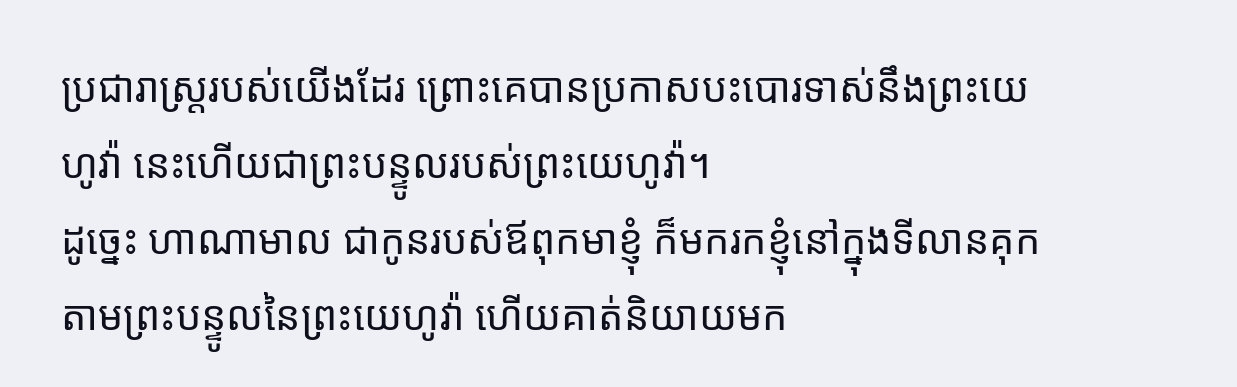ប្រជារាស្ត្ររបស់យើងដែរ ព្រោះគេបានប្រកាសបះបោរទាស់នឹងព្រះយេហូវ៉ា នេះហើយជាព្រះបន្ទូលរបស់ព្រះយេហូវ៉ា។
ដូច្នេះ ហាណាមាល ជាកូនរបស់ឪពុកមាខ្ញុំ ក៏មករកខ្ញុំនៅក្នុងទីលានគុក តាមព្រះបន្ទូលនៃព្រះយេហូវ៉ា ហើយគាត់និយាយមក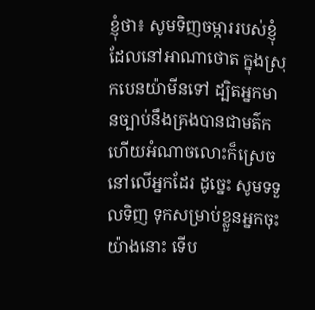ខ្ញុំថា៖ សូមទិញចម្ការរបស់ខ្ញុំ ដែលនៅអាណាថោត ក្នុងស្រុកបេនយ៉ាមីនទៅ ដ្បិតអ្នកមានច្បាប់នឹងគ្រងបានជាមត៌ក ហើយអំណាចលោះក៏ស្រេចនៅលើអ្នកដែរ ដូច្នេះ សូមទទួលទិញ ទុកសម្រាប់ខ្លួនអ្នកចុះយ៉ាងនោះ ទើប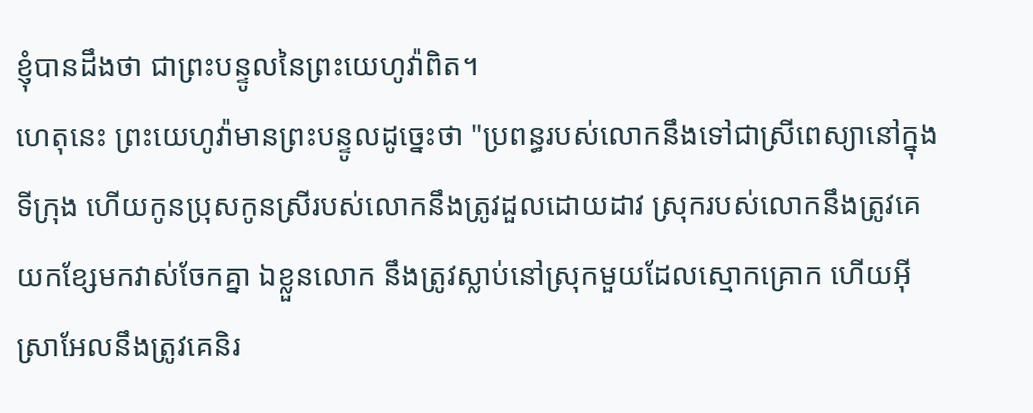ខ្ញុំបានដឹងថា ជាព្រះបន្ទូលនៃព្រះយេហូវ៉ាពិត។
ហេតុនេះ ព្រះយេហូវ៉ាមានព្រះបន្ទូលដូច្នេះថា "ប្រពន្ធរបស់លោកនឹងទៅជាស្រីពេស្យានៅក្នុងទីក្រុង ហើយកូនប្រុសកូនស្រីរបស់លោកនឹងត្រូវដួលដោយដាវ ស្រុករបស់លោកនឹងត្រូវគេយកខ្សែមកវាស់ចែកគ្នា ឯខ្លួនលោក នឹងត្រូវស្លាប់នៅស្រុកមួយដែលស្មោកគ្រោក ហើយអ៊ីស្រាអែលនឹងត្រូវគេនិរ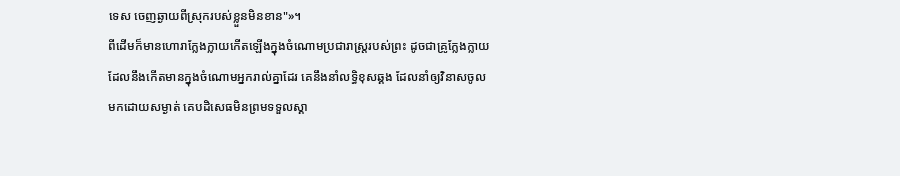ទេស ចេញឆ្ងាយពីស្រុករបស់ខ្លួនមិនខាន"»។
ពីដើមក៏មានហោរាក្លែងក្លាយកើតឡើងក្នុងចំណោមប្រជារាស្ត្ររបស់ព្រះ ដូចជាគ្រូក្លែងក្លាយដែលនឹងកើតមានក្នុងចំណោមអ្នករាល់គ្នាដែរ គេនឹងនាំលទ្ធិខុសឆ្គង ដែលនាំឲ្យវិនាសចូលមកដោយសម្ងាត់ គេបដិសេធមិនព្រមទទួលស្គា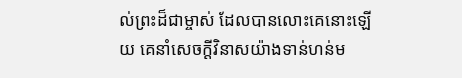ល់ព្រះដ៏ជាម្ចាស់ ដែលបានលោះគេនោះឡើយ គេនាំសេចក្ដីវិនាសយ៉ាងទាន់ហន់ម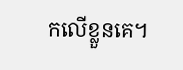កលើខ្លួនគេ។